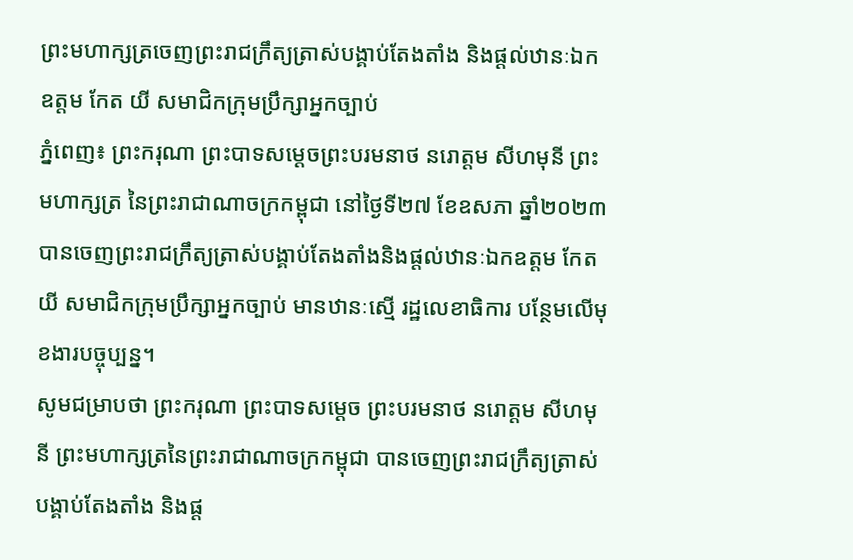ព្រះមហាក្សត្រចេញព្រះរាជក្រឹត្យត្រាស់បង្គាប់តែងតាំង និងផ្ដល់ឋានៈឯកឧត្តម កែត យី សមាជិកក្រុមប្រឹក្សាអ្នកច្បាប់
ភ្នំពេញ៖ ព្រះករុណា ព្រះបាទសម្ដេចព្រះបរមនាថ នរោត្តម សីហមុនី ព្រះមហាក្សត្រ នៃព្រះរាជាណាចក្រកម្ពុជា នៅថ្ងៃទី២៧ ខែឧសភា ឆ្នាំ២០២៣ បានចេញព្រះរាជក្រឹត្យត្រាស់បង្គាប់តែងតាំងនិងផ្ដល់ឋានៈឯកឧត្តម កែត យី សមាជិកក្រុមប្រឹក្សាអ្នកច្បាប់ មានឋានៈស្មើ រដ្ឋលេខាធិការ បន្ថែមលើមុខងារបច្ចុប្បន្ន។
សូមជម្រាបថា ព្រះករុណា ព្រះបាទសម្ដេច ព្រះបរមនាថ នរោត្តម សីហមុនី ព្រះមហាក្សត្រនៃព្រះរាជាណាចក្រកម្ពុជា បានចេញព្រះរាជក្រឹត្យត្រាស់បង្គាប់តែងតាំង និងផ្ដ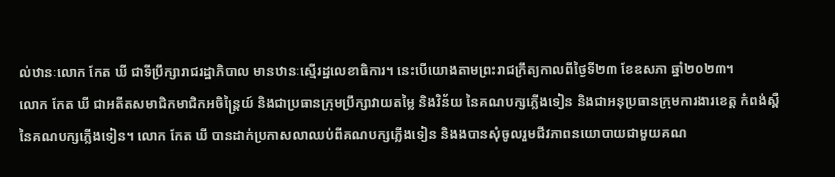ល់ឋានៈលោក កែត ឃី ជាទីប្រឹក្សារាជរដ្ឋាភិបាល មានឋានៈស្មើរដ្ឋលេខាធិការ។ នេះបើយោងតាមព្រះរាជក្រឹត្យកាលពីថ្ងៃទី២៣ ខែឧសភា ឆ្នាំ២០២៣។
លោក កែត ឃី ជាអតីតសមាជិកមាជិកអចិន្ត្រៃយ៍ និងជាប្រធានក្រុមប្រឹក្សាវាយតម្លៃ និងវិន័យ នៃគណបក្សភ្លើងទៀន និងជាអនុប្រធានក្រុមការងារខេត្ត កំពង់ស្ពឺ នៃគណបក្សភ្លើងទៀន។ លោក កែត ឃី បានដាក់ប្រកាសលាឈប់ពីគណបក្សភ្លើងទៀន និងងបានសុំចូលរួមជីវភាពនយោបាយជាមួយគណ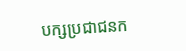បក្សប្រជាជនក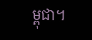ម្ពុជា។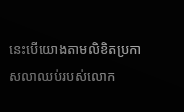នេះបើយោងតាមលិខិតប្រកាសលាឈប់របស់លោក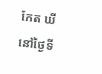កែត ឃី នៅថ្ងៃទី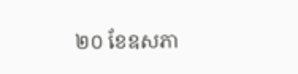២០ ខែឧសភា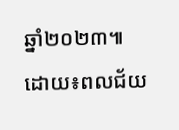ឆ្នាំ២០២៣៕
ដោយ៖ពលជ័យ